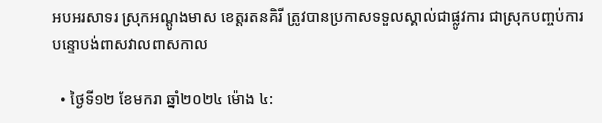អបអរសាទរ ស្រុកអណ្តូងមាស ខេត្តរតនគិរី ត្រូវបានប្រកាសទទួលស្គាល់ជាផ្លូវការ ជាស្រុកបញ្ចប់ការបន្ទោបង់ពាសវាលពាសកាល

  • ថ្ងៃទី១២ ខែមករា ឆ្នាំ២០២៤ ម៉ោង ៤: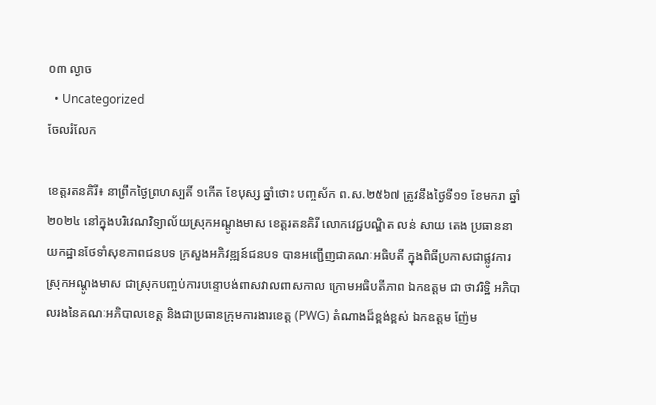០៣ ល្ងាច
  • Uncategorized
ចែលរំលែក

ខេត្តរតនគិរី៖ នាព្រឹកថ្ងៃព្រហស្បតិ៍ ១កើត ខែបុស្ស ឆ្នាំថោះ បញ្ចស័ក ព.ស.២៥៦៧ ត្រូវនឹងថ្ងៃទី១១ ខែមករា ឆ្នាំ២០២៤ នៅក្នុងបរិវេណវិទ្យាល័យស្រុកអណ្តូងមាស ខេត្តរតនគិរី លោកវេជ្ជបណ្ឌិត លន់ សាយ តេង ប្រធាននាយកដ្ឋានថែទាំសុខភាពជនបទ ក្រសួងអភិវឌ្ឍន៍ជនបទ បានអញ្ជើញជាគណៈអធិបតី ក្នុងពិធីប្រកាសជាផ្លូវការ ស្រុកអណ្តូងមាស ជាស្រុកបញ្ចប់ការបន្ទោបង់ពាសវាលពាសកាល ក្រោមអធិបតីភាព ឯកឧត្តម ជា ថាវរិទ្ឋិ អភិបាលរងនៃគណៈអភិបាលខេត្ត និងជាប្រធានក្រុមការងារខេត្ត (PWG) តំណាងដ៏ខ្ពង់ខ្ពស់ ឯកឧត្តម ញ៉ែម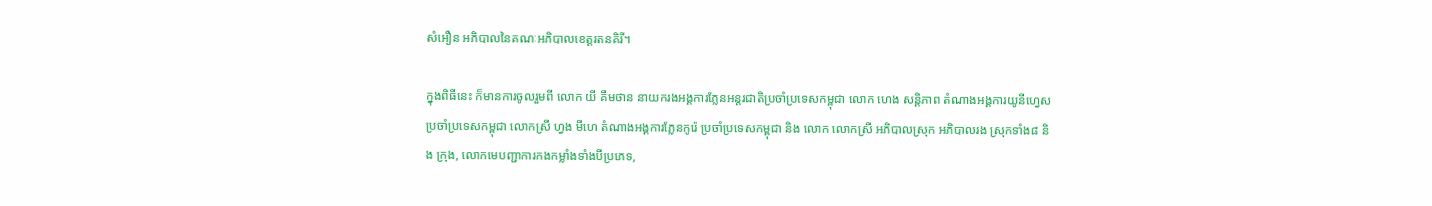សំអឿន អភិបាលនៃគណៈអភិបាលខេត្តរតនគិរី។

ក្នុងពិធីនេះ ក៏មានការចូលរួមពី លោក យី គឹមថាន នាយករងអង្គការភ្លែនអន្តរជាតិប្រចាំប្រទេសកម្ពុជា លោក ហេង សន្តិភាព តំណាងអង្គការយូនីហ្វេស ប្រចាំប្រទេសកម្ពុជា លោកស្រី ហ្វង មីហេ តំណាងអង្គការភ្លែនកូរ៉េ ប្រចាំប្រទេសកម្ពុជា និង លោក លោកស្រី អភិបាលស្រុក អភិបាលរង ស្រុកទាំង៨ និង ក្រុង, លោកមេបញ្ជាការកងកម្លាំងទាំងបីប្រភេទ,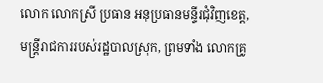លោក លោកស្រី ប្រធាន អនុប្រធានមន្ទីរជុំវិញខេត្ត, មន្រ្តីរាជការរបស់រដ្ឋបាលស្រុក, ព្រមទាំង លោកគ្រូ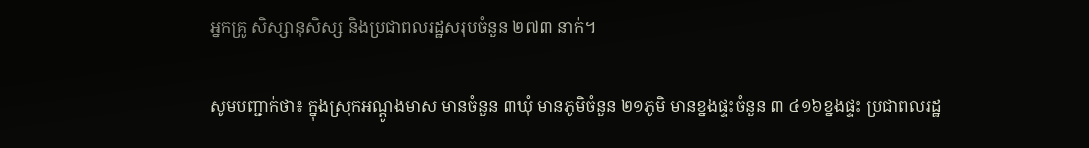អ្នកគ្រូ សិស្សានុសិស្ស និងប្រជាពលរដ្ឋសរុបចំនួន ២៧៣ នាក់។

សូមបញ្ជាក់ថា៖ ក្នុងស្រុកអណ្ដូងមាស មានចំនួន ៣ឃុំ មានភូមិចំនួន ២១ភូមិ មានខ្នងផ្ទះចំនួន ៣ ៤១៦ខ្នងផ្ទះ ប្រជាពលរដ្ឋ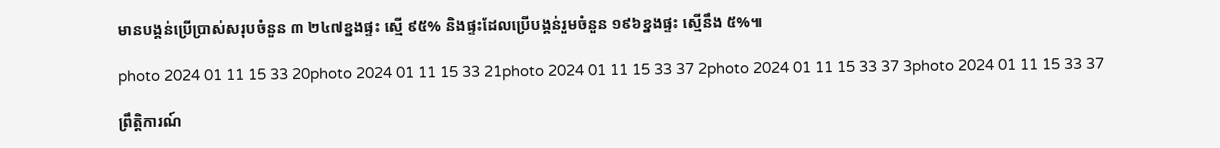មានបង្គន់ប្រើប្រាស់សរុបចំនួន ៣ ២៤៧ខ្នងផ្ទះ ស្មើ ៩៥% និងផ្ទះដែលប្រើបង្គន់រួមចំនួន ១៩៦ខ្នងផ្ទះ ស្មើនឹង ៥%៕

photo 2024 01 11 15 33 20photo 2024 01 11 15 33 21photo 2024 01 11 15 33 37 2photo 2024 01 11 15 33 37 3photo 2024 01 11 15 33 37

ព្រឹត្តិការណ៍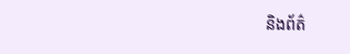និងព័ត៌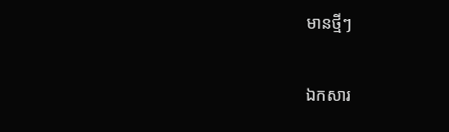មានថ្មីៗ

ឯកសារ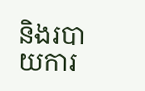និងរបាយការ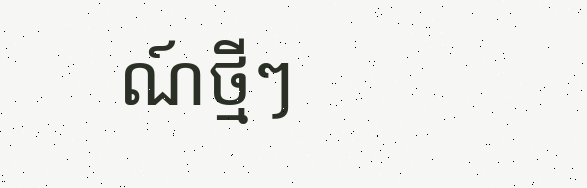ណ៍ថ្មីៗ